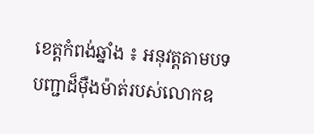ខេត្តកំពង់ឆ្នាំង ៖ អនុវត្តតាមបទបញ្ជាដ៏ម៉ឺងម៉ាត់របស់លោកឧ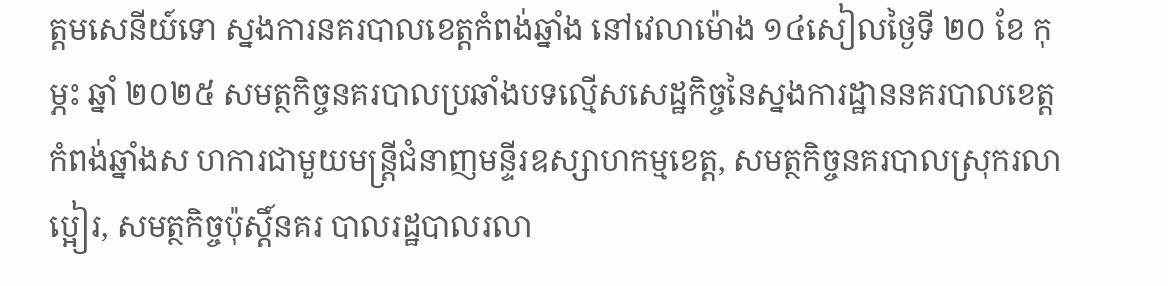ត្តមសេនីយ៍ទោ ស្នងការនគរបាលខេត្តកំពង់ឆ្នាំង នៅវេលាម៉ោង ១៤សៀលថ្ងៃទី ២០ ខែ កុម្ភះ ឆ្នាំ ២០២៥ សមត្ថកិច្ចនគរបាលប្រឆាំងបទល្មើសសេដ្ឋកិច្ចនៃស្នងការដ្ឋាននគរបាលខេត្តកំពង់ឆ្នាំងស ហការជាមួយមន្ត្រីជំនាញមន្ទីរឧស្សាហកម្មខេត្ត, សមត្ថកិច្ចនគរបាលស្រុករលាប្អៀរ, សមត្ថកិច្ចប៉ុស្ដិ៍នគរ បាលរដ្ឋបាលរលា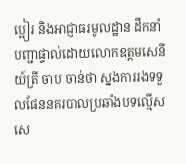ប្អៀរ និងអាជ្ញាធរមូលដ្ឋាន ដឹកនាំបញ្ជាផ្ទាល់ដោយលោកឧត្តមសេនីយ៍ត្រី ចាប ចាន់ថា ស្នងការរងទទួលផែននគរបាលប្រឆាំងបទល្មើសសេ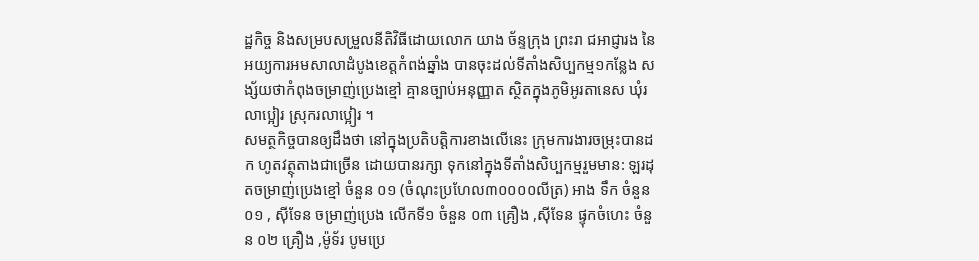ដ្ឋកិច្ច និងសម្របសម្រួលនីតិវិធីដោយលោក យាង ច័ន្ទក្រុង ព្រះរា ជអាជ្ញារង នៃអយ្យការអមសាលាដំបូងខេត្តកំពង់ឆ្នាំង បានចុះដល់ទីតាំងសិប្បកម្ម១កន្លែង សង្ស័យថាកំពុងចម្រាញ់ប្រេងខ្មៅ គ្មានច្បាប់អនុញ្ញាត ស្ថិតក្នុងភូមិអូរតានេស ឃុំរលាប្អៀរ ស្រុករលាប្អៀរ ។
សមត្ថកិច្ចបានឲ្យដឹងថា នៅក្នុងប្រតិបត្តិការខាងលើនេះ ក្រុមការងារចម្រុះបានដក ហូតវត្ថុតាងជាច្រើន ដោយបានរក្សា ទុកនៅក្នុងទីតាំងសិប្បកម្មរួមមាន: ឡរដុតចម្រាញ់ប្រេងខ្មៅ ចំនួន ០១ (ចំណុះប្រហែល៣០០០០លីត្រ) អាង ទឹក ចំនួន ០១ , ស៊ីទែន ចម្រាញ់ប្រេង លើកទី១ ចំនួន ០៣ គ្រឿង ,ស៊ីទែន ផ្ទុកចំហេះ ចំនួន ០២ គ្រឿង ,ម៉ូទ័រ បូមប្រេ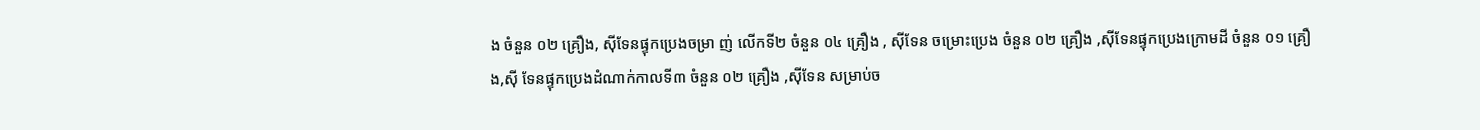ង ចំនួន ០២ គ្រឿង, ស៊ីទែនផ្ទុកប្រេងចម្រា ញ់ លើកទី២ ចំនួន ០៤ គ្រឿង , ស៊ីទែន ចម្រោះប្រេង ចំនួន ០២ គ្រឿង ,ស៊ីទែនផ្ទុកប្រេងក្រោមដី ចំនួន ០១ គ្រឿង,ស៊ី ទែនផ្ទុកប្រេងដំណាក់កាលទី៣ ចំនួន ០២ គ្រឿង ,ស៊ីទែន សម្រាប់ច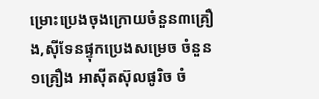ម្រោះប្រេងចុងក្រោយចំនួន៣គ្រឿង,ស៊ីទែនផ្ទុកប្រេងសម្រេច ចំនួន១គ្រឿង អាស៊ីតស៊ុលផូរិច ចំ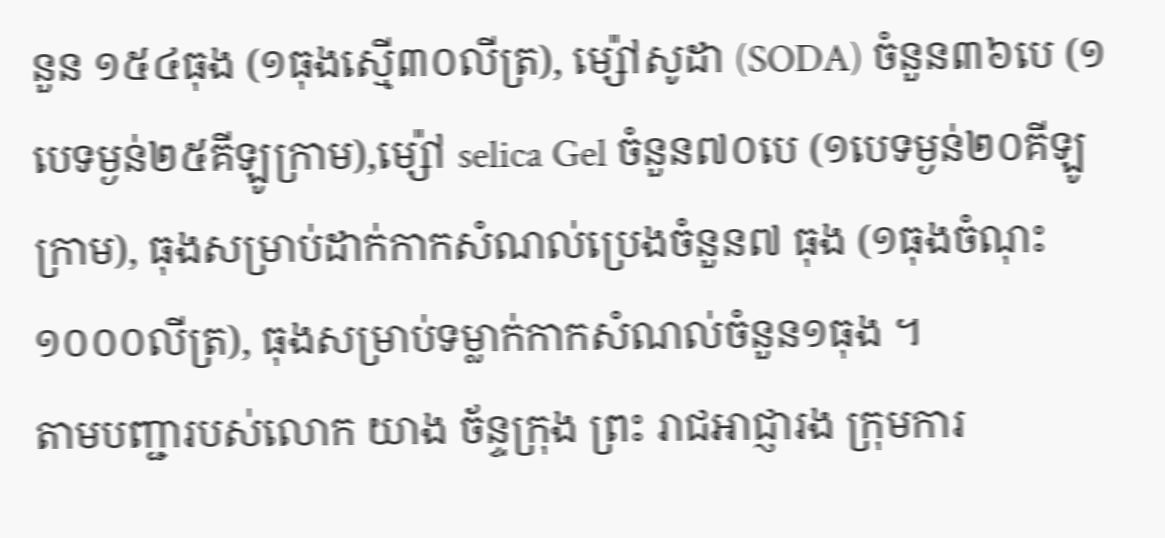នួន ១៥៤ធុង (១ធុងស្មើ៣០លីត្រ), ម្ស៉ៅសូដា (SODA) ចំនួន៣៦បេ (១បេទម្ងន់២៥គីឡូក្រាម),ម្ស៉ៅ selica Gel ចំនួន៧០បេ (១បេទម្ងន់២០គីឡូក្រាម), ធុងសម្រាប់ដាក់កាកសំណល់ប្រេងចំនួន៧ ធុង (១ធុងចំណុះ១០០០លីត្រ), ធុងសម្រាប់ទម្លាក់កាកសំណល់ចំនួន១ធុង ។
តាមបញ្ជារបស់លោក យាង ច័ន្ទក្រុង ព្រះ រាជអាជ្ញារង ក្រុមការ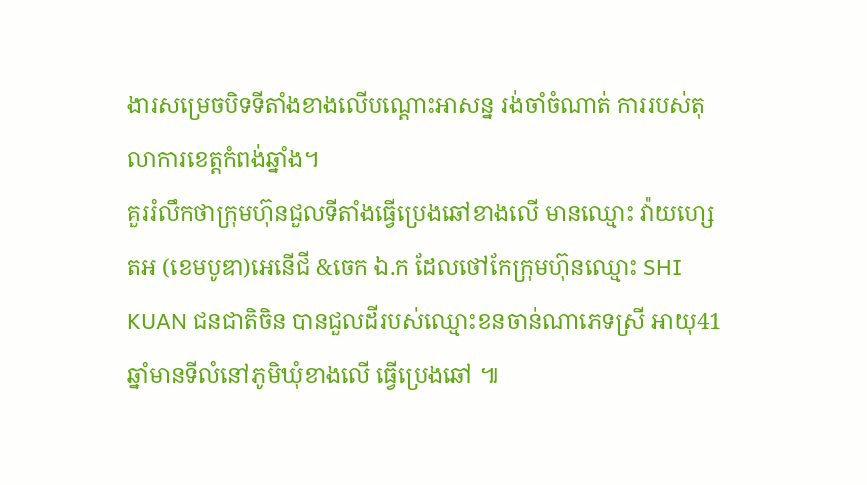ងារសម្រេចបិទទីតាំងខាងលើបណ្ដោះអាសន្ន រង់ចាំចំណាត់ ការរបស់តុលាការខេត្តកំពង់ឆ្នាំង។
គួររំលឹកថាក្រុមហ៊ុនជួលទីតាំងធ្វើប្រេងឆៅខាងលើ មានឈ្មោះ វ៉ាយហ្សេតអ (ខេមបូឌា)អេនើជី &ចេក ឯ.ក ដែលថៅកែក្រុមហ៊ុនឈ្មោះ SHI KUAN ជនជាតិចិន បានជួលដីរបស់ឈ្មោះខនចាន់ណាភេទស្រី អាយុ41ឆ្នាំមានទីលំនៅភូមិឃុំខាងលើ ធ្វើប្រេងឆៅ ៕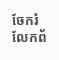ចែករំលែកព័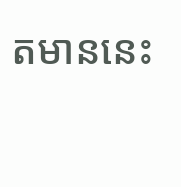តមាននេះ